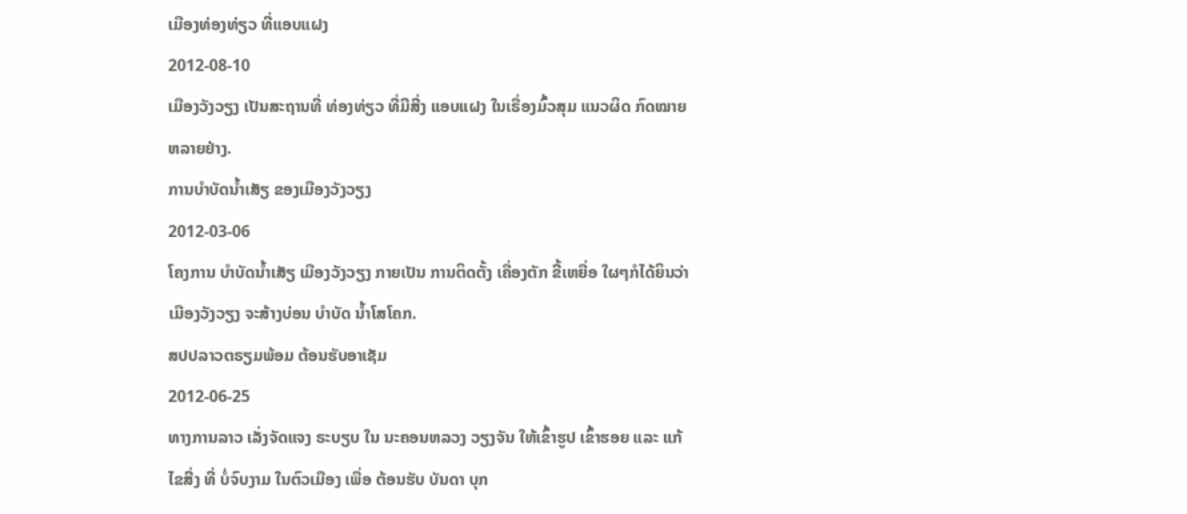ເມືອງທ່ອງທ່ຽວ ທີ່ແອບແຝງ
2012-08-10
ເມືອງວັງວຽງ ເປັນສະຖານທີ່ ທ່ອງທ່ຽວ ທີ່ມີສີ່ງ ແອບແຝງ ໃນເຣື່ອງມົ້ວສຸມ ແນວຜິດ ກົດໝາຍ ຫລາຍຢ່າງ.
ການບໍາບັດນໍ້າເສັຽ ຂອງເມືອງວັງວຽງ
2012-03-06
ໂຄງການ ບໍາບັດນໍ້າເສັຽ ເມືອງວັງວຽງ ກາຍເປັນ ການຕິດຕັ້ງ ເຄື່ອງຕັກ ຂີ້ເຫຍື່ອ ໃຜໆກໍໄດ້ຍິນວ່າ ເມືອງວັງວຽງ ຈະສ້າງບ່ອນ ບໍາບັດ ນໍ້າໂສໂຄກ.
ສປປລາວຕຣຽມພ້ອມ ຕ້ອນຮັບອາເຊັມ
2012-06-25
ທາງການລາວ ເລັ່ງຈັດແຈງ ຣະບຽບ ໃນ ນະຄອນຫລວງ ວຽງຈັນ ໃຫ້ເຂົ້າຮູປ ເຂົ້າຮອຍ ແລະ ແກ້ໄຂສີ່ງ ທີ່ ບໍ່ຈົບງາມ ໃນຕົວເມືອງ ເພື່ອ ຕ້ອນຮັບ ບັນດາ ບຸກ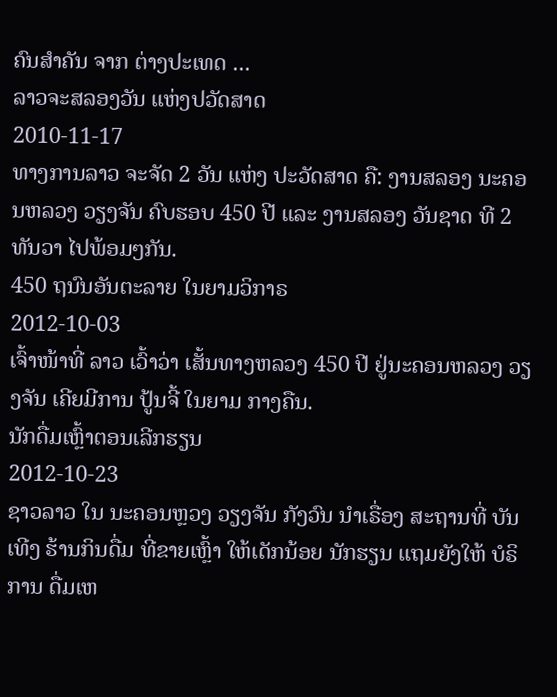ຄົນສໍາຄັນ ຈາກ ຕ່າງປະເທດ ...
ລາວຈະສລອງວັນ ແຫ່ງປວັດສາດ
2010-11-17
ທາງການລາວ ຈະຈັດ 2 ວັນ ແຫ່ງ ປະວັດສາດ ຄື: ງານສລອງ ນະຄອນຫລວງ ວຽງຈັນ ຄົບຮອບ 450 ປີ ແລະ ງານສລອງ ວັນຊາດ ທີ 2 ທັນວາ ໄປພ້ອມໆກັນ.
450 ຖນົນອັນຕະລາຍ ໃນຍາມວິກາຣ
2012-10-03
ເຈົ້າໜ້າທີ່ ລາວ ເວົ້າວ່າ ເສັ້ນທາງຫລວງ 450 ປີ ຢູ່ນະຄອນຫລວງ ວຽງຈັນ ເຄີຍມີການ ປູ້ນຈີ້ ໃນຍາມ ກາງຄືນ.
ນັກດື່ມເຫຼົ້າຕອນເລີກຮຽນ
2012-10-23
ຊາວລາວ ໃນ ນະຄອນຫຼວງ ວຽງຈັນ ກັງວົນ ນໍາເຣື່ອງ ສະຖານທີ່ ບັນເທີງ ຮ້ານກິນດື່ມ ທີ່ຂາຍເຫຼົ້າ ໃຫ້ເດັກນ້ອຍ ນັກຮຽນ ແຖມຍັງໃຫ້ ບໍຣິການ ດື່ມເຫ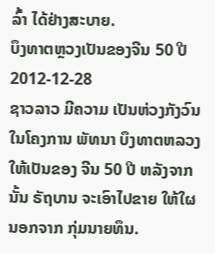ລົ້າ ໄດ້ຢ່າງສະບາຍ.
ບຶງທາຕຫຼວງເປັນຂອງຈີນ 50 ປີ
2012-12-28
ຊາວລາວ ມີຄວາມ ເປັນຫ່ວງກັງວົນ ໃນໂຄງການ ພັທນາ ບຶງທາຕຫລວງ ໃຫ້ເປັນຂອງ ຈີນ 50 ປີ ຫລັງຈາກນັ້ນ ຣັຖບານ ຈະເອົາໄປຂາຍ ໃຫ້ໃຜ ນອກຈາກ ກຸ່ມນາຍທຶນ.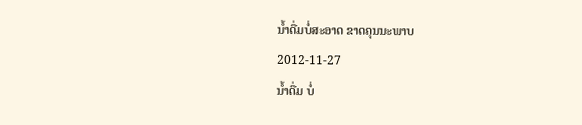ນໍ້າດື່ມບໍ່ສະອາດ ຂາດຄຸນນະພາບ
2012-11-27
ນໍ້າດື່ມ ບໍ່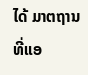ໄດ້ ມາຕຖານ ທີ່ແອ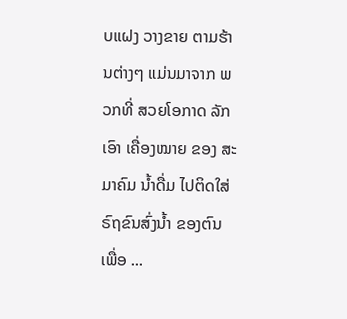ບແຝງ ວາງຂາຍ ຕາມຮ້ານຕ່າງໆ ແມ່ນມາຈາກ ພວກທີ່ ສວຍໂອກາດ ລັກເອົາ ເຄື່ອງໝາຍ ຂອງ ສະມາຄົມ ນໍ້າດື່ມ ໄປຕິດໃສ່ ຣົຖຂົນສົ່ງນໍ້າ ຂອງຕົນ ເພື່ອ ...